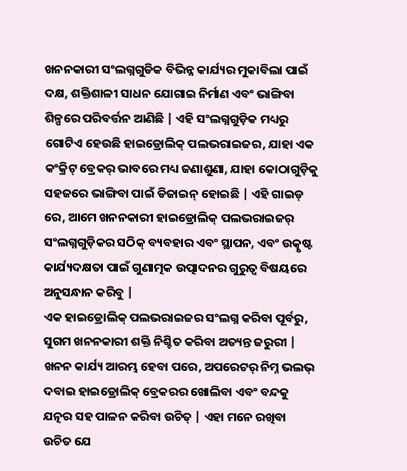ଖନନକାରୀ ସଂଲଗ୍ନଗୁଡିକ ବିଭିନ୍ନ କାର୍ଯ୍ୟର ମୁକାବିଲା ପାଇଁ ଦକ୍ଷ, ଶକ୍ତିଶାଳୀ ସାଧନ ଯୋଗାଇ ନିର୍ମାଣ ଏବଂ ଭାଙ୍ଗିବା ଶିଳ୍ପରେ ପରିବର୍ତ୍ତନ ଆଣିଛି | ଏହି ସଂଲଗ୍ନଗୁଡ଼ିକ ମଧ୍ୟରୁ ଗୋଟିଏ ହେଉଛି ହାଇଡ୍ରୋଲିକ୍ ପଲଭରାଇଜର, ଯାହା ଏକ କଂକ୍ରିଟ୍ ବ୍ରେକର୍ ଭାବରେ ମଧ୍ୟ ଜଣାଶୁଣା, ଯାହା କୋଠାଗୁଡ଼ିକୁ ସହଜରେ ଭାଙ୍ଗିବା ପାଇଁ ଡିଜାଇନ୍ ହୋଇଛି | ଏହି ଗାଇଡ୍ ରେ, ଆମେ ଖନନକାରୀ ହାଇଡ୍ରୋଲିକ୍ ପଲଭରାଇଜର୍ ସଂଲଗ୍ନଗୁଡ଼ିକର ସଠିକ୍ ବ୍ୟବହାର ଏବଂ ସ୍ଥାପନ, ଏବଂ ଉତ୍କୃଷ୍ଟ କାର୍ଯ୍ୟଦକ୍ଷତା ପାଇଁ ଗୁଣାତ୍ମକ ଉତ୍ପାଦନର ଗୁରୁତ୍ୱ ବିଷୟରେ ଅନୁସନ୍ଧାନ କରିବୁ |
ଏକ ହାଇଡ୍ରୋଲିକ୍ ପଲଭରାଇଜର ସଂଲଗ୍ନ କରିବା ପୂର୍ବରୁ, ସୁଗମ ଖନନକାରୀ ଶକ୍ତି ନିଶ୍ଚିତ କରିବା ଅତ୍ୟନ୍ତ ଜରୁରୀ | ଖନନ କାର୍ଯ୍ୟ ଆରମ୍ଭ ହେବା ପରେ, ଅପରେଟର୍ ନିମ୍ନ ଭଲଭ୍ ଦବାଇ ହାଇଡ୍ରୋଲିକ୍ ବ୍ରେକରର ଖୋଲିବା ଏବଂ ବନ୍ଦକୁ ଯତ୍ନର ସହ ପାଳନ କରିବା ଉଚିତ୍ | ଏହା ମନେ ରଖିବା ଉଚିତ ଯେ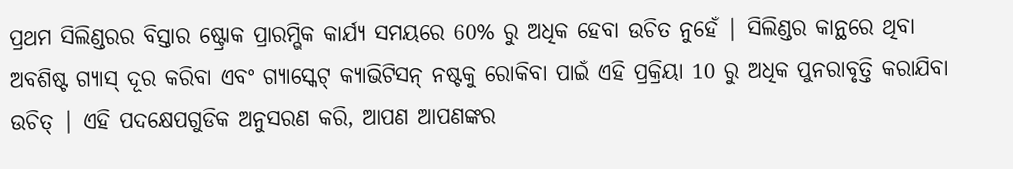ପ୍ରଥମ ସିଲିଣ୍ଡରର ବିସ୍ତାର ଷ୍ଟ୍ରୋକ ପ୍ରାରମ୍ଭିକ କାର୍ଯ୍ୟ ସମୟରେ 60% ରୁ ଅଧିକ ହେବା ଉଚିତ ନୁହେଁ | ସିଲିଣ୍ଡର କାନ୍ଥରେ ଥିବା ଅବଶିଷ୍ଟ ଗ୍ୟାସ୍ ଦୂର କରିବା ଏବଂ ଗ୍ୟାସ୍କେଟ୍ କ୍ୟାଭିଟିସନ୍ ନଷ୍ଟକୁ ରୋକିବା ପାଇଁ ଏହି ପ୍ରକ୍ରିୟା 10 ରୁ ଅଧିକ ପୁନରାବୃତ୍ତି କରାଯିବା ଉଚିତ୍ | ଏହି ପଦକ୍ଷେପଗୁଡିକ ଅନୁସରଣ କରି, ଆପଣ ଆପଣଙ୍କର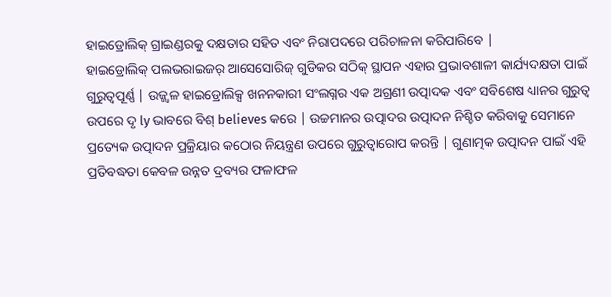ହାଇଡ୍ରୋଲିକ୍ ଗ୍ରାଇଣ୍ଡରକୁ ଦକ୍ଷତାର ସହିତ ଏବଂ ନିରାପଦରେ ପରିଚାଳନା କରିପାରିବେ |
ହାଇଡ୍ରୋଲିକ୍ ପଲଭରାଇଜର୍ ଆସେସୋରିଜ୍ ଗୁଡିକର ସଠିକ୍ ସ୍ଥାପନ ଏହାର ପ୍ରଭାବଶାଳୀ କାର୍ଯ୍ୟଦକ୍ଷତା ପାଇଁ ଗୁରୁତ୍ୱପୂର୍ଣ୍ଣ | ଉଜ୍ଜ୍ୱଳ ହାଇଡ୍ରୋଲିକ୍ସ ଖନନକାରୀ ସଂଲଗ୍ନର ଏକ ଅଗ୍ରଣୀ ଉତ୍ପାଦକ ଏବଂ ସବିଶେଷ ଧ୍ୟାନର ଗୁରୁତ୍ୱ ଉପରେ ଦୃ ly ଭାବରେ ବିଶ୍ believes କରେ | ଉଚ୍ଚମାନର ଉତ୍ପାଦର ଉତ୍ପାଦନ ନିଶ୍ଚିତ କରିବାକୁ ସେମାନେ ପ୍ରତ୍ୟେକ ଉତ୍ପାଦନ ପ୍ରକ୍ରିୟାର କଠୋର ନିୟନ୍ତ୍ରଣ ଉପରେ ଗୁରୁତ୍ୱାରୋପ କରନ୍ତି | ଗୁଣାତ୍ମକ ଉତ୍ପାଦନ ପାଇଁ ଏହି ପ୍ରତିବଦ୍ଧତା କେବଳ ଉନ୍ନତ ଦ୍ରବ୍ୟର ଫଳାଫଳ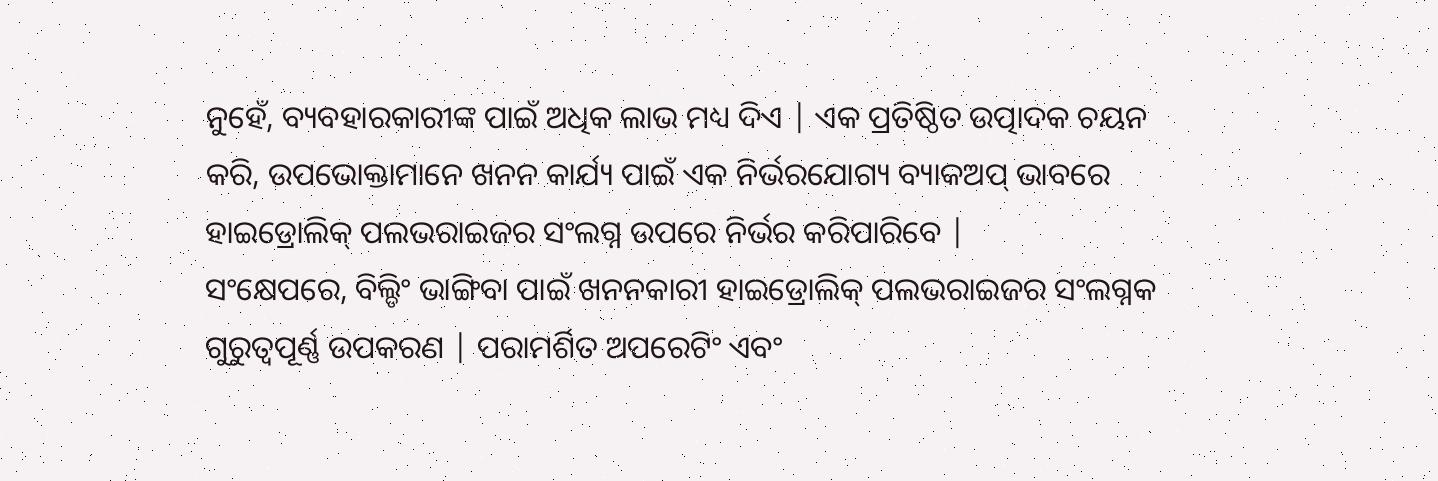ନୁହେଁ, ବ୍ୟବହାରକାରୀଙ୍କ ପାଇଁ ଅଧିକ ଲାଭ ମଧ୍ୟ ଦିଏ | ଏକ ପ୍ରତିଷ୍ଠିତ ଉତ୍ପାଦକ ଚୟନ କରି, ଉପଭୋକ୍ତାମାନେ ଖନନ କାର୍ଯ୍ୟ ପାଇଁ ଏକ ନିର୍ଭରଯୋଗ୍ୟ ବ୍ୟାକଅପ୍ ଭାବରେ ହାଇଡ୍ରୋଲିକ୍ ପଲଭରାଇଜର ସଂଲଗ୍ନ ଉପରେ ନିର୍ଭର କରିପାରିବେ |
ସଂକ୍ଷେପରେ, ବିଲ୍ଡିଂ ଭାଙ୍ଗିବା ପାଇଁ ଖନନକାରୀ ହାଇଡ୍ରୋଲିକ୍ ପଲଭରାଇଜର ସଂଲଗ୍ନକ ଗୁରୁତ୍ୱପୂର୍ଣ୍ଣ ଉପକରଣ | ପରାମର୍ଶିତ ଅପରେଟିଂ ଏବଂ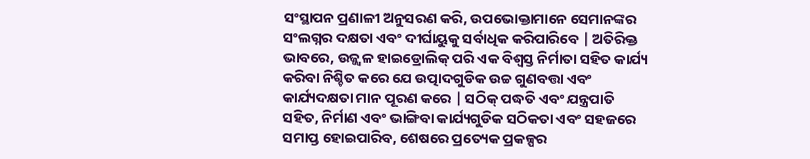ସଂସ୍ଥାପନ ପ୍ରଣାଳୀ ଅନୁସରଣ କରି, ଉପଭୋକ୍ତାମାନେ ସେମାନଙ୍କର ସଂଲଗ୍ନର ଦକ୍ଷତା ଏବଂ ଦୀର୍ଘାୟୁକୁ ସର୍ବାଧିକ କରିପାରିବେ | ଅତିରିକ୍ତ ଭାବରେ, ଉଜ୍ଜ୍ୱଳ ହାଇଡ୍ରୋଲିକ୍ ପରି ଏକ ବିଶ୍ୱସ୍ତ ନିର୍ମାତା ସହିତ କାର୍ଯ୍ୟ କରିବା ନିଶ୍ଚିତ କରେ ଯେ ଉତ୍ପାଦଗୁଡିକ ଉଚ୍ଚ ଗୁଣବତ୍ତା ଏବଂ କାର୍ଯ୍ୟଦକ୍ଷତା ମାନ ପୂରଣ କରେ | ସଠିକ୍ ପଦ୍ଧତି ଏବଂ ଯନ୍ତ୍ରପାତି ସହିତ, ନିର୍ମାଣ ଏବଂ ଭାଙ୍ଗିବା କାର୍ଯ୍ୟଗୁଡିକ ସଠିକତା ଏବଂ ସହଜରେ ସମାପ୍ତ ହୋଇପାରିବ, ଶେଷରେ ପ୍ରତ୍ୟେକ ପ୍ରକଳ୍ପର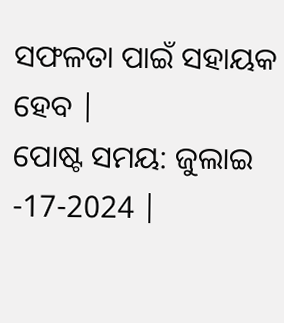ସଫଳତା ପାଇଁ ସହାୟକ ହେବ |
ପୋଷ୍ଟ ସମୟ: ଜୁଲାଇ -17-2024 |